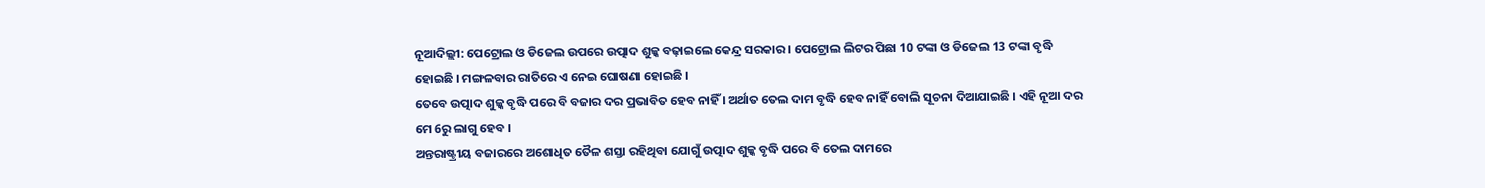ନୂଆଦିଲ୍ଲୀ: ପେଟ୍ରୋଲ ଓ ଡିଜେଲ ଉପରେ ଉତ୍ପାଦ ଶୁଳ୍କ ବଢ଼ାଇଲେ କେନ୍ଦ୍ର ସରକାର । ପେଟ୍ରୋଲ ଲିଟର ପିଛା 10 ଟଙ୍କା ଓ ଡିଜେଲ 13 ଟଙ୍କା ବୃଦ୍ଧି ହୋଇଛି । ମଙ୍ଗଳବାର ରାତିରେ ଏ ନେଇ ଘୋଷଣା ହୋଇଛି ।
ତେବେ ଉତ୍ପାଦ ଶୁଳ୍କ ବୃଦ୍ଧି ପରେ ବି ବଜାର ଦର ପ୍ରଭାବିତ ହେବ ନାହିଁ । ଅର୍ଥାତ ତେଲ ଦାମ ବୃଦ୍ଧି ହେବ ନାହିଁ ବୋଲି ସୂଚନା ଦିଆଯାଇଛି । ଏହି ନୂଆ ଦର ମେ 6ରୁ ଲାଗୁ ହେବ ।
ଅନ୍ତରାଷ୍ଟ୍ରୀୟ ବଜାରରେ ଅଶୋଧିତ ତୈଳ ଶସ୍ତା ରହିଥିବା ଯୋଗୁଁ ଉତ୍ପାଦ ଶୁଳ୍କ ବୃଦ୍ଧି ପରେ ବି ତେଲ ଦାମରେ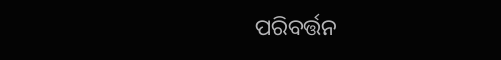ପରିବର୍ତ୍ତନ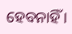ହେବନାହିଁ ।